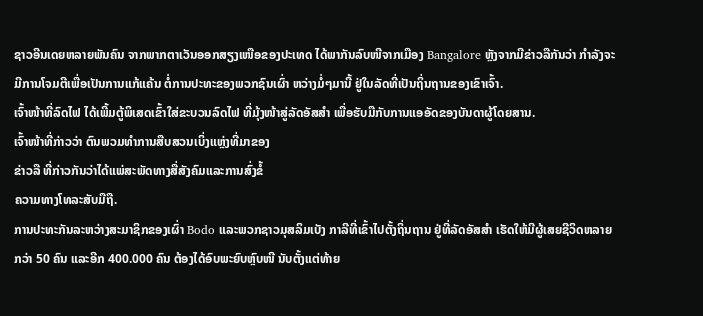ຊາວອີນເດຍຫລາຍພັນຄົນ ຈາກພາກຕາເວັນອອກສຽງເໜືອຂອງປະເທດ ໄດ້ພາກັນລົບໜີຈາກເມືອງ Bangalore ຫຼັງຈາກມີຂ່າວລືກັນວ່າ ກຳລັງຈະມີການໂຈມຕີເພື່ອເປັນການແກ້ແຄ້ນ ຕໍ່ການປະທະຂອງພວກຊົນເຜົ່າ ຫວ່າງມໍ່ໆມານີ້ ຢູ່ໃນລັດທີ່ເປັນຖິ່ນຖານຂອງເຂົາເຈົ້າ.
ເຈົ້າໜ້າທີ່ລົດໄຟ ໄດ້ເພີ້ມຕູ້ພິເສດເຂົ້າໃສ່ຂະບວນລົດໄຟ ທີ່ມຸ້ງໜ້າສູ່ລັດອັສສໍາ ເພື່ອຮັບມືກັບການແອອັດຂອງບັນດາຜູ້ໂດຍສານ.
ເຈົ້າໜ້າທີ່ກ່າວວ່າ ຕົນພວມທຳການສືບສວນເບິ່ງແຫຼ່ງທີ່ມາຂອງ
ຂ່າວລື ທີ່ກ່າວກັນວ່າໄດ້ແພ່ສະພັດທາງສື່ສັງຄົມແລະການສົ່ງຂໍ້
ຄວາມທາງໂທລະສັບມືຖື.
ການປະທະກັນລະຫວ່າງສະມາຊິກຂອງເຜົ່າ Bodo ແລະພວກຊາວມຸສລິມເບັງ ກາລີທີ່ເຂົ້າໄປຕັ້ງຖິ່ນຖານ ຢູ່ທີ່ລັດອັສສໍາ ເຮັດໃຫ້ມີຜູ້ເສຍຊີວິດຫລາຍກວ່າ 50 ຄົນ ແລະອີກ 400.000 ຄົນ ຕ້ອງໄດ້ອົບພະຍົບຫຼົບໜີ ນັບຕັ້ງແຕ່ທ້າຍ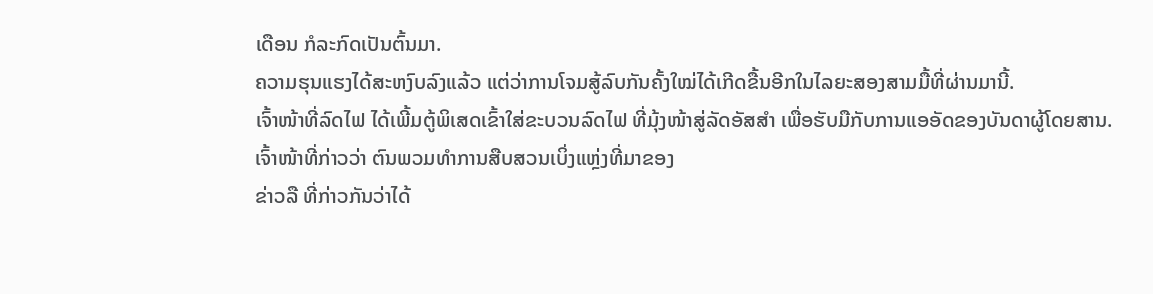ເດືອນ ກໍລະກົດເປັນຕົ້ນມາ.
ຄວາມຮຸນແຮງໄດ້ສະຫງົບລົງແລ້ວ ແຕ່ວ່າການໂຈມສູ້ລົບກັນຄັ້ງໃໝ່ໄດ້ເກີດຂື້ນອີກໃນໄລຍະສອງສາມມື້ທີ່ຜ່ານມານີ້.
ເຈົ້າໜ້າທີ່ລົດໄຟ ໄດ້ເພີ້ມຕູ້ພິເສດເຂົ້າໃສ່ຂະບວນລົດໄຟ ທີ່ມຸ້ງໜ້າສູ່ລັດອັສສໍາ ເພື່ອຮັບມືກັບການແອອັດຂອງບັນດາຜູ້ໂດຍສານ.
ເຈົ້າໜ້າທີ່ກ່າວວ່າ ຕົນພວມທຳການສືບສວນເບິ່ງແຫຼ່ງທີ່ມາຂອງ
ຂ່າວລື ທີ່ກ່າວກັນວ່າໄດ້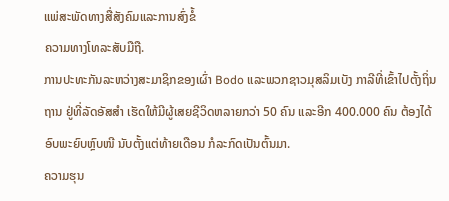ແພ່ສະພັດທາງສື່ສັງຄົມແລະການສົ່ງຂໍ້
ຄວາມທາງໂທລະສັບມືຖື.
ການປະທະກັນລະຫວ່າງສະມາຊິກຂອງເຜົ່າ Bodo ແລະພວກຊາວມຸສລິມເບັງ ກາລີທີ່ເຂົ້າໄປຕັ້ງຖິ່ນຖານ ຢູ່ທີ່ລັດອັສສໍາ ເຮັດໃຫ້ມີຜູ້ເສຍຊີວິດຫລາຍກວ່າ 50 ຄົນ ແລະອີກ 400.000 ຄົນ ຕ້ອງໄດ້ອົບພະຍົບຫຼົບໜີ ນັບຕັ້ງແຕ່ທ້າຍເດືອນ ກໍລະກົດເປັນຕົ້ນມາ.
ຄວາມຮຸນ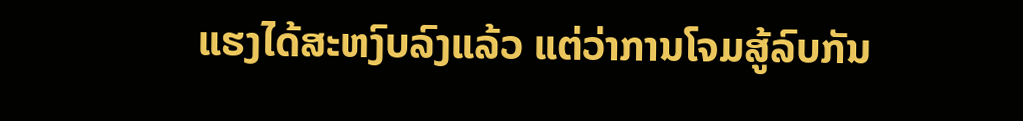ແຮງໄດ້ສະຫງົບລົງແລ້ວ ແຕ່ວ່າການໂຈມສູ້ລົບກັນ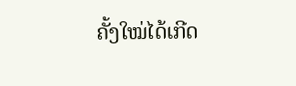ຄັ້ງໃໝ່ໄດ້ເກີດ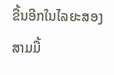ຂື້ນອີກໃນໄລຍະສອງສາມມື້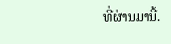ທີ່ຜ່ານມານີ້.